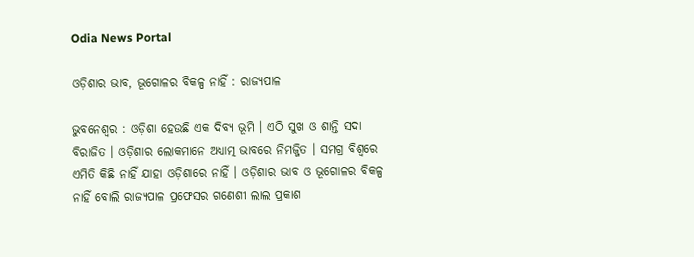Odia News Portal

ଓଡ଼ିଶାର ଭାବ, ଭୂଗୋଳର ବିକଳ୍ପ ନାହିଁ : ରାଜ୍ୟପାଳ

ଭୁବନେଶ୍ୱର : ଓଡ଼ିଶା ହେଉଛି ଏକ ଦିବ୍ୟ ଭୂମି । ଏଠି ସୁଖ ଓ ଶାନ୍ତି ସଦା ବିରାଜିତ । ଓଡ଼ିଶାର ଲୋକମାନେ ଅଧ୍ୟାତ୍ମ ଭାବରେ ନିମଜ୍ଜିତ । ସମଗ୍ର ବିଶ୍ୱରେ ଏମିତି କିଛି ନାହିଁ ଯାହା ଓଡ଼ିଶାରେ ନାହିଁ । ଓଡ଼ିଶାର ଭାବ ଓ ଭୂଗୋଳର ବିକଳ୍ପ ନାହିଁ ବୋଲି ରାଜ୍ୟପାଳ ପ୍ରଫେସର ଗଣେଶୀ ଲାଲ ପ୍ରକାଶ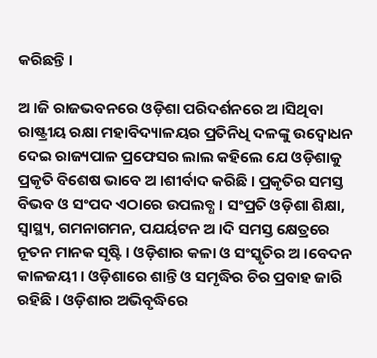କରିଛନ୍ତି ।

ଅ ।ଜି ରାଜଭବନରେ ଓଡ଼ିଶା ପରିଦର୍ଶନରେ ଅ ।ସିଥିବା ରାଷ୍ଟ୍ରୀୟ ରକ୍ଷା ମହାବିଦ୍ୟାଳୟର ପ୍ରତିନିଧି ଦଳଙ୍କୁ ଉଦ୍ବୋଧନ ଦେଇ ରାଜ୍ୟପାଳ ପ୍ରଫେସର ଲାଲ କହିଲେ ଯେ ଓଡ଼ିଶାକୁ ପ୍ରକୃତି ବିଶେଷ ଭାବେ ଅ ।ଶୀର୍ବାଦ କରିଛି । ପ୍ରକୃତିର ସମସ୍ତ ବିଭବ ଓ ସଂପଦ ଏଠାରେ ଉପଲବ୍ଧ । ସଂପ୍ରତି ଓଡ଼ିଶା ଶିକ୍ଷା, ସ୍ୱାସ୍ଥ୍ୟ, ଗମନାଗମନ, ପଯର୍ୟଟନ ଅ ।ଦି ସମସ୍ତ କ୍ଷେତ୍ରରେ ନୂତନ ମାନକ ସୃଷ୍ଟି । ଓଡ଼ିଶାର କଳା ଓ ସଂସ୍କୃତିର ଅ ।ବେଦନ କାଳଜୟୀ । ଓଡ଼ିଶାରେ ଶାନ୍ତି ଓ ସମୃଦ୍ଧିର ଚିର ପ୍ରବାହ ଜାରି ରହିଛି । ଓଡ଼ିଶାର ଅଭିବୃଦ୍ଧିରେ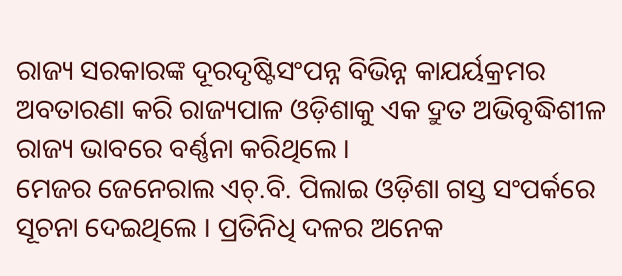ରାଜ୍ୟ ସରକାରଙ୍କ ଦୂରଦୃଷ୍ଟିସଂପନ୍ନ ବିଭିନ୍ନ କାଯର୍ୟକ୍ରମର ଅବତାରଣା କରି ରାଜ୍ୟପାଳ ଓଡ଼ିଶାକୁ ଏକ ଦ୍ରୁତ ଅଭିବୃଦ୍ଧିଶୀଳ ରାଜ୍ୟ ଭାବରେ ବର୍ଣ୍ଣନା କରିଥିଲେ ।
ମେଜର ଜେନେରାଲ ଏଚ୍.ବି. ପିଲାଇ ଓଡ଼ିଶା ଗସ୍ତ ସଂପର୍କରେ ସୂଚନା ଦେଇଥିଲେ । ପ୍ରତିନିଧି ଦଳର ଅନେକ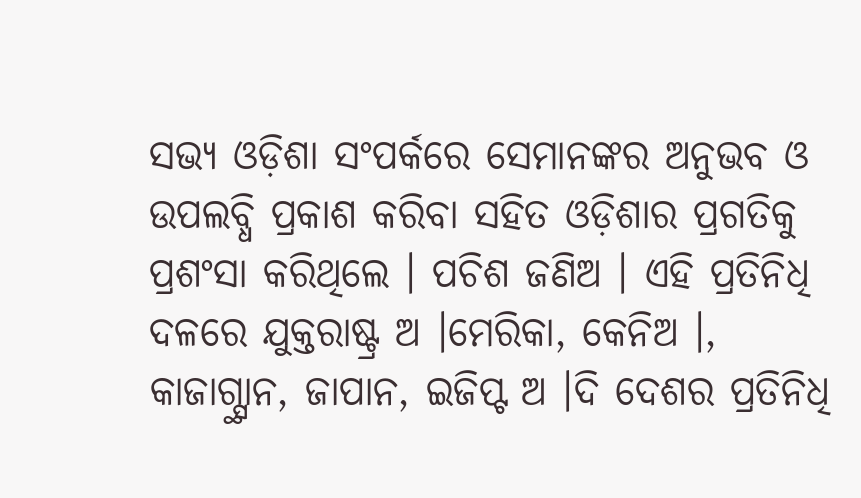ସଭ୍ୟ ଓଡ଼ିଶା ସଂପର୍କରେ ସେମାନଙ୍କର ଅନୁଭବ ଓ ଉପଲବ୍ଧି ପ୍ରକାଶ କରିବା ସହିତ ଓଡ଼ିଶାର ପ୍ରଗତିକୁ ପ୍ରଶଂସା କରିଥିଲେ । ପଚିଶ ଜଣିଅ । ଏହି ପ୍ରତିନିଧି ଦଳରେ ଯୁକ୍ତରାଷ୍ଟ୍ର ଅ ।ମେରିକା, କେନିଅ ।, କାଜାଗ୍ସ୍ଥାନ, ଜାପାନ, ଇଜିପ୍ଟ ଅ ।ଦି ଦେଶର ପ୍ରତିନିଧି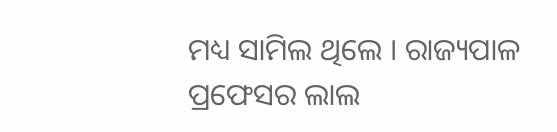ମଧ୍ୟ ସାମିଲ ଥିଲେ । ରାଜ୍ୟପାଳ ପ୍ରଫେସର ଲାଲ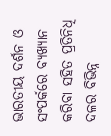ଭାରତୀୟ ଦର୍ଶନ ଓ ସଂପର୍କରେ ବ୍ୟଖ୍ୟାନ କରିବା ସହିତ ପ୍ରତିନିଧି ଦଳର ବିଭିନ୍ନ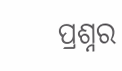ପ୍ରଶ୍ନର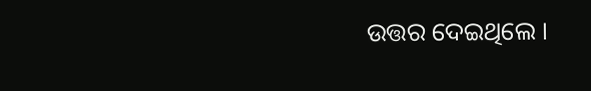ଉତ୍ତର ଦେଇଥିଲେ ।